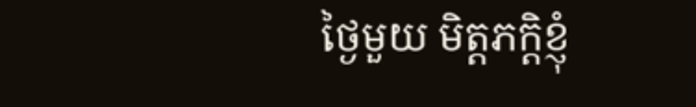ថ្ងៃមួយ មិត្តភក្តិខ្ញុំ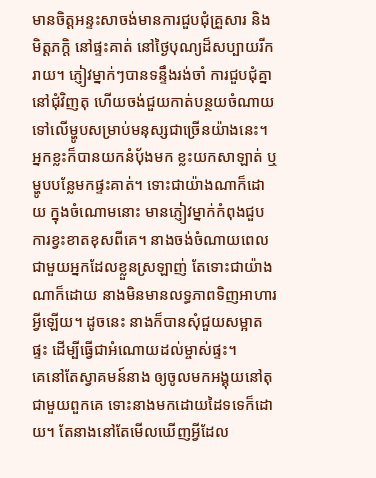មានចិត្តអន្ទះសាចង់មានការជួបជុំគ្រួសារ និងមិត្តភក្តិ នៅផ្ទះគាត់ នៅថ្ងៃបុណ្យដ៏សប្បាយរីករាយ។ ភ្ញៀវម្នាក់ៗបានទន្ទឹងរង់ចាំ ការជួបជុំគ្នា នៅជុំវិញតុ ហើយចង់ជួយកាត់បន្ថយចំណាយ ទៅលើម្ហូបសម្រាប់មនុស្សជាច្រើនយ៉ាងនេះ។ អ្នកខ្លះក៏បានយកនំប៉័ងមក ខ្លះយកសាឡាត់ ឬម្ហូបបន្លែមកផ្ទះគាត់។ ទោះជាយ៉ាងណាក៏ដោយ ក្នុងចំណោមនោះ មានភ្ញៀវម្នាក់កំពុងជួបការខ្វះខាតខុសពីគេ។ នាងចង់ចំណាយពេលជាមួយអ្នកដែលខ្លួនស្រឡាញ់ តែទោះជាយ៉ាងណាក៏ដោយ នាងមិនមានលទ្ធភាពទិញអាហារអ្វីឡើយ។ ដូចនេះ នាងក៏បានសុំជួយសម្អាតផ្ទះ ដើម្បីធ្វើជាអំណោយដល់ម្ចាស់ផ្ទះ។
គេនៅតែស្វាគមន៍នាង ឲ្យចូលមកអង្គុយនៅតុជាមួយពួកគេ ទោះនាងមកដោយដៃទទេក៏ដោយ។ តែនាងនៅតែមើលឃើញអ្វីដែល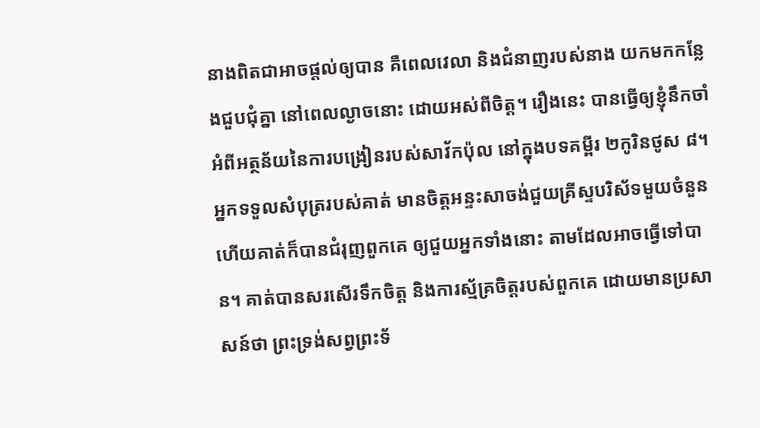នាងពិតជាអាចផ្តល់ឲ្យបាន គឺពេលវេលា និងជំនាញរបស់នាង យកមកកន្លែងជួបជុំគ្នា នៅពេលល្ងាចនោះ ដោយអស់ពីចិត្ត។ រឿងនេះ បានធ្វើឲ្យខ្ញុំនឹកចាំ អំពីអត្ថន័យនៃការបង្រៀនរបស់សាវ័កប៉ុល នៅក្នុងបទគម្ពីរ ២កូរិនថូស ៨។ អ្នកទទួលសំបុត្ររបស់គាត់ មានចិត្តអន្ទះសាចង់ជួយគ្រីស្ទបរិស័ទមួយចំនួន ហើយគាត់ក៏បានជំរុញពួកគេ ឲ្យជួយអ្នកទាំងនោះ តាមដែលអាចធ្វើទៅបាន។ គាត់បានសរសើរទឹកចិត្ត និងការស្ម័គ្រចិត្តរបស់ពួកគេ ដោយមានប្រសាសន៍ថា ព្រះទ្រង់សព្វព្រះទ័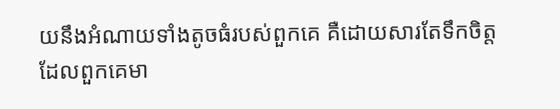យនឹងអំណាយទាំងតូចធំរបស់ពួកគេ គឺដោយសារតែទឹកចិត្តដែលពួកគេមា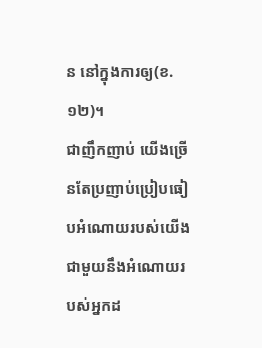ន នៅក្នុងការឲ្យ(ខ.១២)។
ជាញឹកញាប់ យើងច្រើនតែប្រញាប់ប្រៀបធៀបអំណោយរបស់យើង ជាមួយនឹងអំណោយរបស់អ្នកដ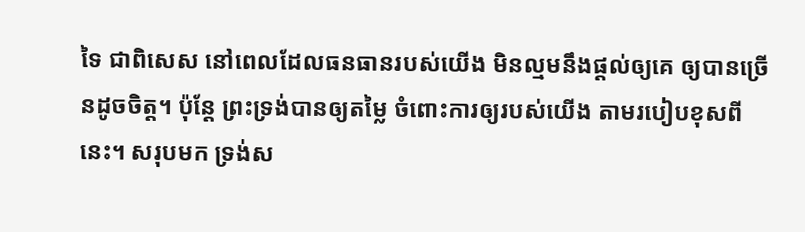ទៃ ជាពិសេស នៅពេលដែលធនធានរបស់យើង មិនល្មមនឹងផ្តល់ឲ្យគេ ឲ្យបានច្រើនដូចចិត្ត។ ប៉ុន្តែ ព្រះទ្រង់បានឲ្យតម្លៃ ចំពោះការឲ្យរបស់យើង តាមរបៀបខុសពីនេះ។ សរុបមក ទ្រង់ស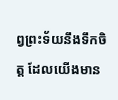ព្វព្រះទ័យនឹងទឹកចិត្ត ដែលយើងមាន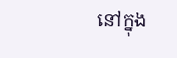នៅក្នុង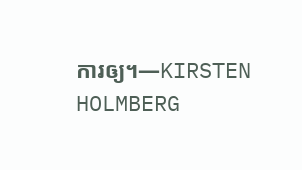ការឲ្យ។—KIRSTEN HOLMBERG